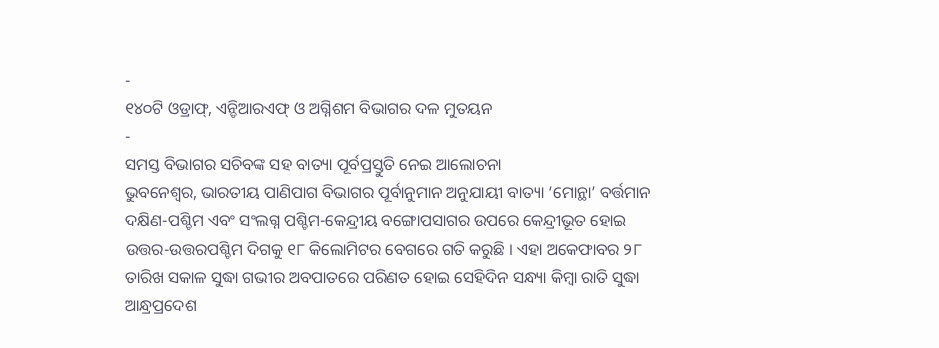-
୧୪୦ଟି ଓଡ୍ରାଫ୍, ଏନ୍ଡିଆରଏଫ୍ ଓ ଅଗ୍ନିଶମ ବିଭାଗର ଦଳ ମୁତୟନ
-
ସମସ୍ତ ବିଭାଗର ସଚିବଙ୍କ ସହ ବାତ୍ୟା ପୂର୍ବପ୍ରସ୍ତୁତି ନେଇ ଆଲୋଚନା
ଭୁବନେଶ୍ୱର, ଭାରତୀୟ ପାଣିପାଗ ବିଭାଗର ପୂର୍ବାନୁମାନ ଅନୁଯାୟୀ ବାତ୍ୟା ‘ମୋନ୍ଥା’ ବର୍ତ୍ତମାନ ଦକ୍ଷିଣ-ପଶ୍ଚିମ ଏବଂ ସଂଲଗ୍ନ ପଶ୍ଚିମ-କେନ୍ଦ୍ରୀୟ ବଙ୍ଗୋପସାଗର ଉପରେ କେନ୍ଦ୍ରୀଭୂତ ହୋଇ ଉତ୍ତର-ଉତ୍ତରପଶ୍ଚିମ ଦିଗକୁ ୧୮ କିଲୋମିଟର ବେଗରେ ଗତି କରୁଛି । ଏହା ଅକେଫାବର ୨୮ ତାରିଖ ସକାଳ ସୁଦ୍ଧା ଗଭୀର ଅବପାତରେ ପରିଣତ ହୋଇ ସେହିଦିନ ସନ୍ଧ୍ୟା କିମ୍ବା ରାତି ସୁଦ୍ଧା ଆନ୍ଧ୍ରପ୍ରଦେଶ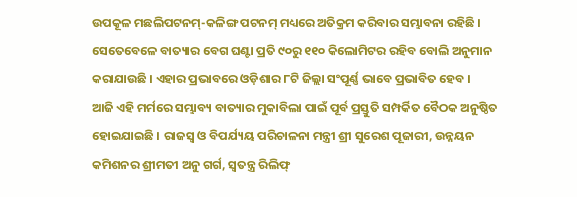ଉପକୂଳ ମଛଲିପଟନମ୍-କଳିଙ୍ଗ ପଟନମ୍ ମଧ୍ୟରେ ଅତିକ୍ରମ କରିବାର ସମ୍ଭାବନା ରହିଛି । ସେତେବେଳେ ବାତ୍ୟାର ବେଗ ଘଣ୍ଟା ପ୍ରତି ୯୦ରୁ ୧୧୦ କିଲୋମିଟର ରହିବ ବୋଲି ଅନୁମାନ କରାଯାଉଛି । ଏହାର ପ୍ରଭାବରେ ଓଡ଼ିଶାର ୮ଟି ଜିଲ୍ଲା ସଂପୂର୍ଣ୍ଣ ଭାବେ ପ୍ରଭାବିତ ହେବ ।
ଆଜି ଏହି ମର୍ମରେ ସମ୍ଭାବ୍ୟ ବାତ୍ୟାର ମୁକାବିଲା ପାଇଁ ପୂର୍ବ ପ୍ରସ୍ତୁତି ସମ୍ପର୍କିତ ବୈଠକ ଅନୁଷ୍ଠିତ
ହୋଇଯାଇଛି । ରାଜସ୍ୱ ଓ ବିପର୍ଯ୍ୟୟ ପରିଚାଳନା ମନ୍ତ୍ରୀ ଶ୍ରୀ ସୁରେଶ ପୂଜାରୀ, ଉନ୍ନୟନ କମିଶନର ଶ୍ରୀମତୀ ଅନୁ ଗର୍ଗ, ସ୍ୱତନ୍ତ୍ର ରିଲିଫ୍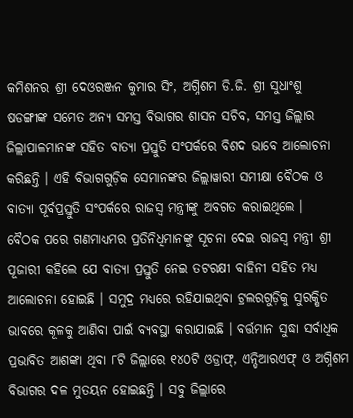କମିଶନର ଶ୍ରୀ ଦେଓରଞ୍ଜନ କୁମାର ସିଂ, ଅଗ୍ନିଶମ ଡି.ଜି. ଶ୍ରୀ ସୁଧାଂଶୁ ଷଡଙ୍ଗୀଙ୍କ ସମେତ ଅନ୍ୟ ସମସ୍ତ ବିଭାଗର ଶାସନ ସଚିବ, ସମସ୍ତ ଜିଲ୍ଲାର ଜିଲ୍ଲାପାଳମାନଙ୍କ ସହିତ ବାତ୍ୟା ପ୍ରସ୍ତୁତି ସଂପର୍କରେ ବିଶଦ ଭାବେ ଆଲୋଚନା କରିଛନ୍ତି । ଏହି ବିଭାଗଗୁଡ଼ିକ ସେମାନଙ୍କର ଜିଲ୍ଲାୱାରୀ ସମୀକ୍ଷା ବୈଠକ ଓ ବାତ୍ୟା ପୂର୍ବପ୍ରସ୍ତୁତି ସଂପର୍କରେ ରାଜସ୍ୱ ମନ୍ତ୍ରୀଙ୍କୁ ଅବଗତ କରାଇଥିଲେ ।
ବୈଠକ ପରେ ଗଣମାଧ୍ୟମର ପ୍ରତିନିଧିମାନଙ୍କୁ ସୂଚନା ଦେଇ ରାଜସ୍ୱ ମନ୍ତ୍ରୀ ଶ୍ରୀ ପୂଜାରୀ କହିଲେ ଯେ ବାତ୍ୟା ପ୍ରସ୍ତୁତି ନେଇ ତଟରକ୍ଷୀ ବାହିନୀ ସହିତ ମଧ୍ୟ ଆଲୋଚନା ହୋଇଛି । ସମୁଦ୍ର ମଧ୍ୟରେ ରହିଯାଇଥିବା ଟ୍ରଲରଗୁଡ଼ିକୁ ସୁରକ୍ଷିତ ଭାବରେ କୂଳକୁ ଆଣିବା ପାଇଁ ବ୍ୟବସ୍ଥା କରାଯାଇଛି । ବର୍ତ୍ତମାନ ସୁଦ୍ଧା ସର୍ବାଧିକ ପ୍ରଭାବିତ ଆଶଙ୍କା ଥିବା ୮ଟି ଜିଲ୍ଲାରେ ୧୪୦ଟି ଓଡ୍ରାଫ୍, ଏନ୍ଡିଆରଏଫ୍ ଓ ଅଗ୍ନିଶମ ବିଭାଗର ଦଳ ମୁତୟନ ହୋଇଛନ୍ତି । ସବୁ ଜିଲ୍ଲାରେ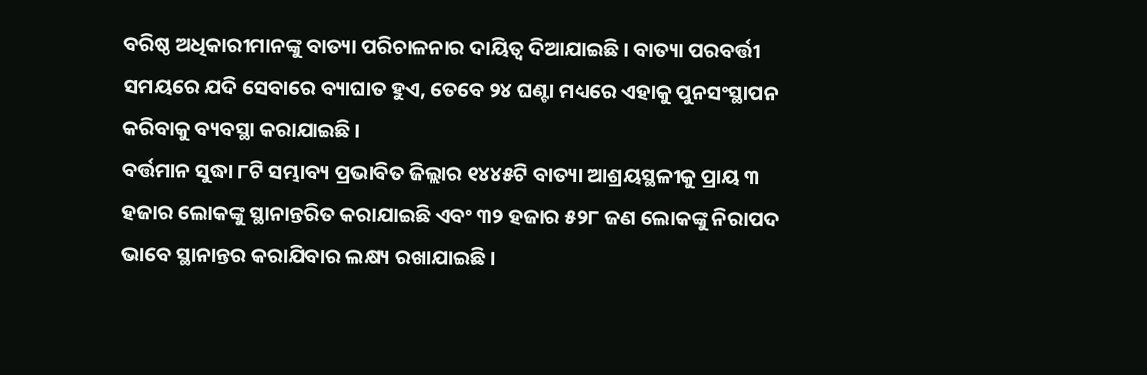ବରିଷ୍ଠ ଅଧିକାରୀମାନଙ୍କୁ ବାତ୍ୟା ପରିଚାଳନାର ଦାୟିତ୍ୱ ଦିଆଯାଇଛି । ବାତ୍ୟା ପରବର୍ତ୍ତୀ ସମୟରେ ଯଦି ସେବାରେ ବ୍ୟାଘାତ ହୁଏ, ତେବେ ୨୪ ଘଣ୍ଟା ମଧ୍ୟରେ ଏହାକୁ ପୁନସଂସ୍ଥାପନ କରିବାକୁ ବ୍ୟବସ୍ଥା କରାଯାଇଛି ।
ବର୍ତ୍ତମାନ ସୁଦ୍ଧା ୮ଟି ସମ୍ଭାବ୍ୟ ପ୍ରଭାବିତ ଜିଲ୍ଲାର ୧୪୪୫ଟି ବାତ୍ୟା ଆଶ୍ରୟସ୍ଥଳୀକୁ ପ୍ରାୟ ୩ ହଜାର ଲୋକଙ୍କୁ ସ୍ଥାନାନ୍ତରିତ କରାଯାଇଛି ଏବଂ ୩୨ ହଜାର ୫୨୮ ଜଣ ଲୋକଙ୍କୁ ନିରାପଦ ଭାବେ ସ୍ଥାନାନ୍ତର କରାଯିବାର ଲକ୍ଷ୍ୟ ରଖାଯାଇଛି ।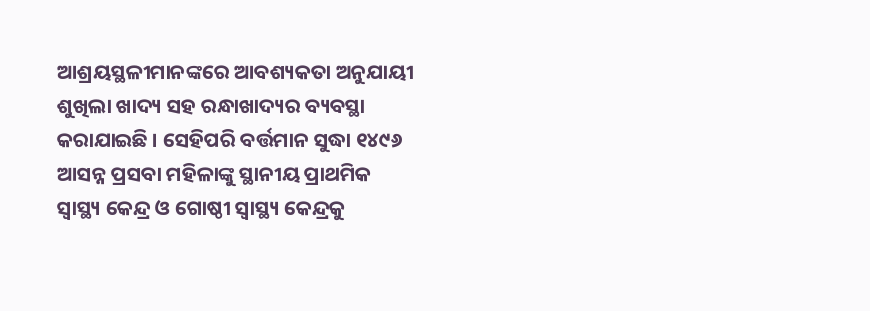ଆଶ୍ରୟସ୍ଥଳୀମାନଙ୍କରେ ଆବଶ୍ୟକତା ଅନୁଯାୟୀ ଶୁଖିଲା ଖାଦ୍ୟ ସହ ରନ୍ଧାଖାଦ୍ୟର ବ୍ୟବସ୍ଥା କରାଯାଇଛି । ସେହିପରି ବର୍ତ୍ତମାନ ସୁଦ୍ଧା ୧୪୯୬ ଆସନ୍ନ ପ୍ରସବା ମହିଳାଙ୍କୁ ସ୍ଥାନୀୟ ପ୍ରାଥମିକ ସ୍ୱାସ୍ଥ୍ୟ କେନ୍ଦ୍ର ଓ ଗୋଷ୍ଠୀ ସ୍ୱାସ୍ଥ୍ୟ କେନ୍ଦ୍ରକୁ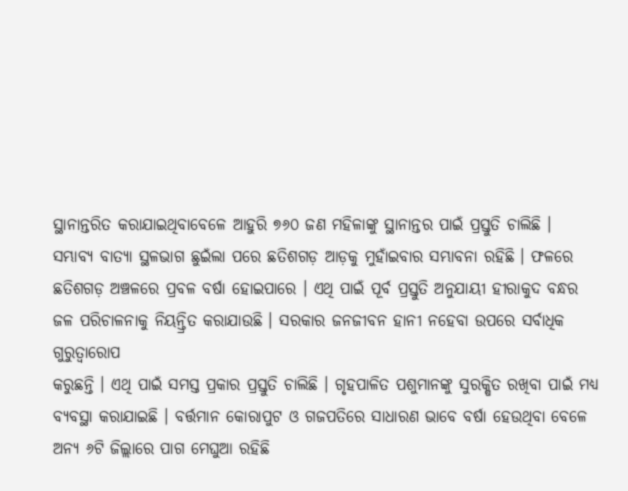ସ୍ଥାନାନ୍ତରିତ କରାଯାଇଥିବାବେଳେ ଆହୁରି ୭୬୦ ଜଣ ମହିଳାଙ୍କୁ ସ୍ଥାନାନ୍ତର ପାଇଁ ପ୍ରସ୍ତୁତି ଚାଲିଛି ।
ସମ୍ଭାବ୍ୟ ବାତ୍ୟା ସ୍ଥଳଭାଗ ଛୁଇଁଲା ପରେ ଛତିଶଗଡ଼ ଆଡ଼କୁ ମୁହାଁଇବାର ସମ୍ଭାବନା ରହିଛି । ଫଳରେ ଛତିଶଗଡ଼ ଅଞ୍ଚଳରେ ପ୍ରବଳ ବର୍ଷା ହୋଇପାରେ । ଏଥି ପାଇଁ ପୂର୍ବ ପ୍ରସ୍ତୁତି ଅନୁଯାୟୀ ହୀରାକୁଦ ବନ୍ଧର ଜଳ ପରିଚାଳନାକୁ ନିୟନ୍ତ୍ରିତ କରାଯାଉଛି । ସରକାର ଜନଜୀବନ ହାନୀ ନହେବା ଉପରେ ସର୍ବାଧିକ ଗୁରୁତ୍ୱାରୋପ
କରୁଛନ୍ତି । ଏଥି ପାଇଁ ସମସ୍ତ ପ୍ରକାର ପ୍ରସ୍ତୁତି ଚାଲିଛି । ଗୃହପାଳିତ ପଶୁମାନଙ୍କୁ ସୁରକ୍ଷିତ ରଖିବା ପାଇଁ ମଧ୍ୟ ବ୍ୟବସ୍ଥା କରାଯାଇଛି । ବର୍ତ୍ତମାନ କୋରାପୁଟ ଓ ଗଜପତିରେ ସାଧାରଣ ଭାବେ ବର୍ଷା ହେଉଥିବା ବେଳେ ଅନ୍ୟ ୬ଟି ଜିଲ୍ଲାରେ ପାଗ ମେଘୁଆ ରହିଛି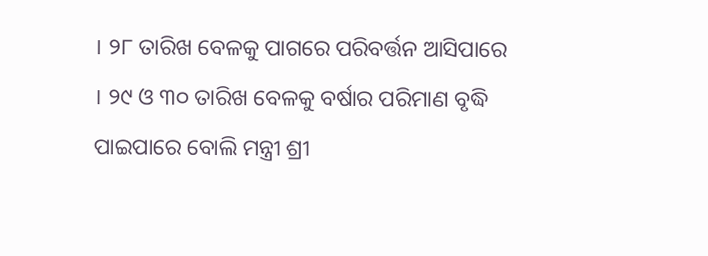। ୨୮ ତାରିଖ ବେଳକୁ ପାଗରେ ପରିବର୍ତ୍ତନ ଆସିପାରେ । ୨୯ ଓ ୩୦ ତାରିଖ ବେଳକୁ ବର୍ଷାର ପରିମାଣ ବୃଦ୍ଧି ପାଇପାରେ ବୋଲି ମନ୍ତ୍ରୀ ଶ୍ରୀ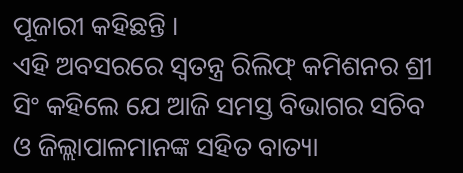ପୂଜାରୀ କହିଛନ୍ତି ।
ଏହି ଅବସରରେ ସ୍ୱତନ୍ତ୍ର ରିଲିଫ୍ କମିଶନର ଶ୍ରୀ ସିଂ କହିଲେ ଯେ ଆଜି ସମସ୍ତ ବିଭାଗର ସଚିବ ଓ ଜିଲ୍ଲାପାଳମାନଙ୍କ ସହିତ ବାତ୍ୟା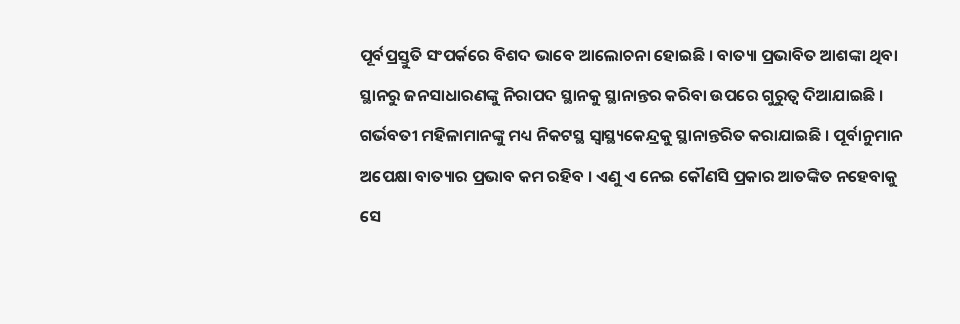ପୂର୍ବପ୍ରସ୍ତୁତି ସଂପର୍କରେ ବିଶଦ ଭାବେ ଆଲୋଚନା ହୋଇଛି । ବାତ୍ୟା ପ୍ରଭାବିତ ଆଶଙ୍କା ଥିବା ସ୍ଥାନରୁ ଜନସାଧାରଣଙ୍କୁ ନିରାପଦ ସ୍ଥାନକୁ ସ୍ଥାନାନ୍ତର କରିବା ଉପରେ ଗୁରୁତ୍ୱ ଦିଆଯାଇଛି । ଗର୍ଭବତୀ ମହିଳାମାନଙ୍କୁ ମଧ୍ୟ ନିକଟସ୍ଥ ସ୍ୱାସ୍ଥ୍ୟକେନ୍ଦ୍ରକୁ ସ୍ଥାନାନ୍ତରିତ କରାଯାଇଛି । ପୂର୍ବାନୁମାନ ଅପେକ୍ଷା ବାତ୍ୟାର ପ୍ରଭାବ କମ ରହିବ । ଏଣୁ ଏ ନେଇ କୌଣସି ପ୍ରକାର ଆତଙ୍କିତ ନହେବାକୁ ସେ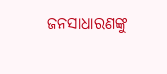ଜନସାଧାରଣଙ୍କୁ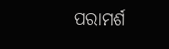ପରାମର୍ଶ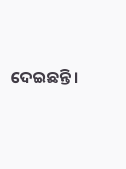ଦେଇଛନ୍ତି ।